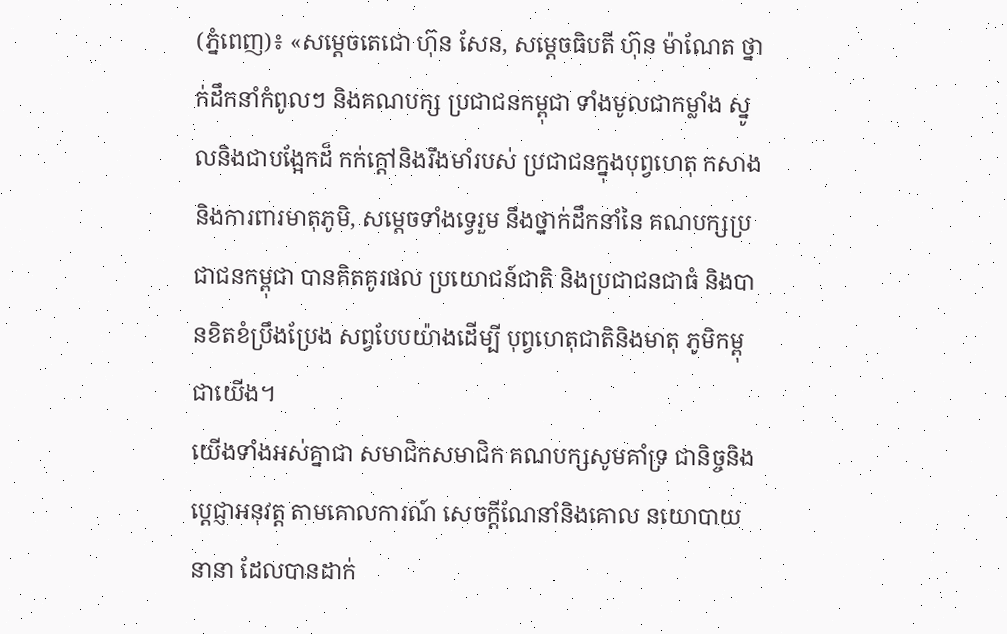(ភ្នំពេញ)៖ «សម្តេចតេជោ ហ៊ុន សែន, សម្តេចធិបតី ហ៊ុន ម៉ាណែត ថ្នាក់ដឹកនាំកំពូលៗ និងគណបក្ស ប្រជាជនកម្ពុជា ទាំងមូលជាកម្លាំង ស្នូលនិងជាបង្អែកដ៏ កក់ក្តៅនិងរឹងមាំរបស់ ប្រជាជនក្នុងបុព្វហេតុ កសាង និងការពារមាតុភូមិ, សម្តេចទាំងទ្វេរួម នឹងថ្នាក់ដឹកនាំនៃ គណបក្សប្រជាជនកម្ពុជា បានគិតគូរផល ប្រយោជន៍ជាតិ និងប្រជាជនជាធំ និងបានខិតខំប្រឹងប្រែង សព្វបែបយ៉ាងដើម្បី បុព្វហេតុជាតិនិងមាតុ ភូមិកម្ពុជាយើង។
យើងទាំងអស់គ្នាជា សមាជិកសមាជិក គណបក្សសូមគាំទ្រ ជានិច្ចនិងប្តេជ្ញាអនុវត្ត តាមគោលការណ៍ សេចក្តីណែនាំនិងគោល នយោបាយនានា ដែលបានដាក់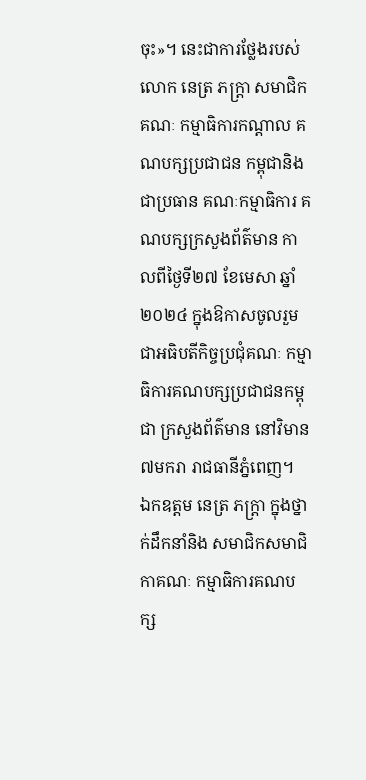ចុះ»។ នេះជាការថ្លែងរបស់ លោក នេត្រ ភក្ត្រា សមាជិកគណៈ កម្មាធិការកណ្តាល គណបក្សប្រជាជន កម្ពុជានិងជាប្រធាន គណៈកម្មាធិការ គណបក្សក្រសួងព័ត៌មាន កាលពីថ្ងៃទី២៧ ខែមេសា ឆ្នាំ២០២៤ ក្នុងឱកាសចូលរួម ជាអធិបតីកិច្ចប្រជុំគណៈ កម្មាធិការគណបក្សប្រជាជនកម្ពុជា ក្រសួងព័ត៌មាន នៅវិមាន ៧មករា រាជធានីភ្នំពេញ។
ឯកឧត្តម នេត្រ ភក្ដ្រា ក្នុងថ្នាក់ដឹកនាំនិង សមាជិកសមាជិកាគណៈ កម្មាធិការគណបក្ស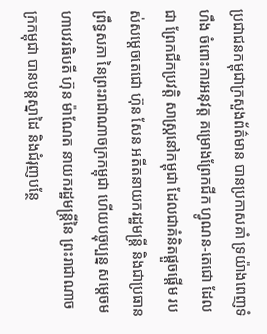ប្រជាជនកម្ពុជាក្រសួងព័ត៌មាន បានប្រកាសគាំ ទ្រយ៉ាងពេញទំហឹង ចំពោះការអនុវត្ត គម្រោងព្រែកជីក ហ្វូណន-តេជោ ដែលជា ព្រែកជីកប្រវត្តិ សាស្ត្រនៅកម្ពុជា ដែលជាគំនិតផ្តួចផ្តើម របស់សម្តេចតេជោ ហ៊ុន សែន អតីតនាយករដ្ឋមន្ត្រី និងជាប្រធានព្រឹទ្ធសភា នៃព្រះរាជាណាចក្រកម្ពុជា ហើយបច្ចុប្បន្ន សម្តេចមហាបវរធិបតី ហ៊ុន ម៉ាណែត នាយករដ្ឋមន្ត្រីនៃ ព្រះរាជាណាចក្រកម្ពុជា បានបន្តស្នាដៃ និងជំរុញបន្ថែ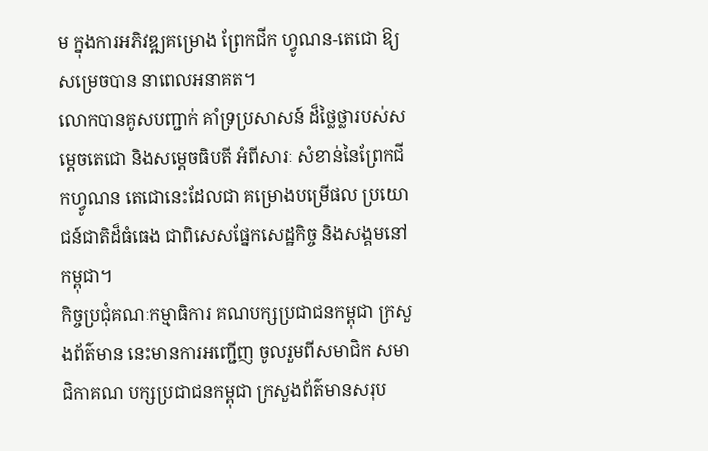ម ក្នុងការអភិវឌ្ឍគម្រោង ព្រែកជីក ហ្វូណន-តេជោ ឱ្យសម្រេចបាន នាពេលអនាគត។
លោកបានគូសបញ្ជាក់ គាំទ្រប្រសាសន៍ ដ៏ថ្លៃថ្លារបស់សម្តេចតេជោ និងសម្តេចធិបតី អំពីសារៈ សំខាន់នៃព្រែកជីកហ្វូណន តេជោនេះដែលជា គម្រោងបម្រើផល ប្រយោជន៍ជាតិដ៏ធំធេង ជាពិសេសផ្នែកសេដ្ឋកិច្ច និងសង្គមនៅកម្ពុជា។
កិច្ចប្រជុំគណៈកម្មាធិការ គណបក្សប្រជាជនកម្ពុជា ក្រសួងព័ត៌មាន នេះមានការអញ្ជើញ ចូលរួមពីសមាជិក សមាជិកាគណ បក្សប្រជាជនកម្ពុជា ក្រសួងព័ត៌មានសរុប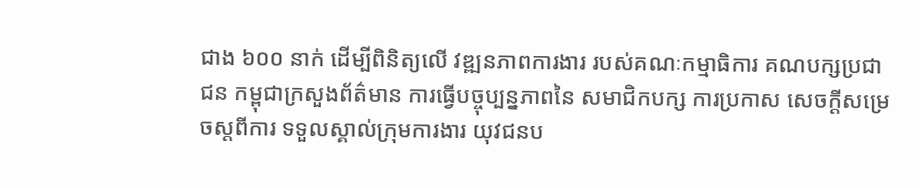ជាង ៦០០ នាក់ ដើម្បីពិនិត្យលើ វឌ្ឍនភាពការងារ របស់គណៈកម្មាធិការ គណបក្សប្រជាជន កម្ពុជាក្រសួងព័ត៌មាន ការធ្វើបច្ចុប្បន្នភាពនៃ សមាជិកបក្ស ការប្រកាស សេចក្តីសម្រេចស្តពីការ ទទួលស្គាល់ក្រុមការងារ យុវជនប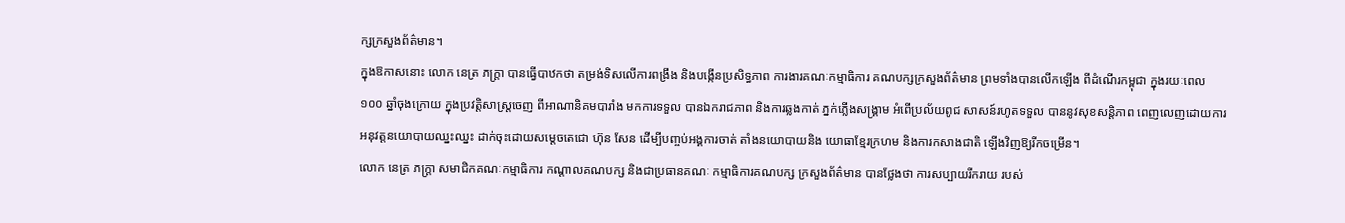ក្សក្រសួងព័ត៌មាន។
ក្នុងឱកាសនោះ លោក នេត្រ ភក្ត្រា បានធ្វើបាឋកថា តម្រង់ទិសលើការពង្រឹង និងបង្កើនប្រសិទ្ធភាព ការងារគណៈកម្មាធិការ គណបក្សក្រសួងព័ត៌មាន ព្រមទាំងបានលើកឡើង ពីដំណើរកម្ពុជា ក្នុងរយៈពេល ១០០ ឆ្នាំចុងក្រោយ ក្នុងប្រវត្តិសាស្ត្រចេញ ពីអាណានិគមបារាំង មកការទទួល បានឯករាជភាព និងការឆ្លងកាត់ ភ្នក់ភ្លើងសង្គ្រាម អំពើប្រល័យពូជ សាសន៍រហូតទទួល បាននូវសុខសន្តិភាព ពេញលេញដោយការ អនុវត្តនយោបាយឈ្នះឈ្នះ ដាក់ចុះដោយសម្តេចតេជោ ហ៊ុន សែន ដើម្បីបញ្ចប់អង្គការចាត់ តាំងនយោបាយនិង យោធាខ្មែរក្រហម និងការកសាងជាតិ ឡើងវិញឱ្យរីកចម្រើន។
លោក នេត្រ ភក្ត្រា សមាជិកគណៈកម្មាធិការ កណ្តាលគណបក្ស និងជាប្រធានគណៈ កម្មាធិការគណបក្ស ក្រសួងព័ត៌មាន បានថ្លែងថា ការសប្បាយរីករាយ របស់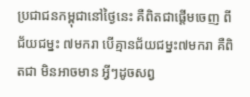ប្រជាជនកម្ពុជានៅថ្ងៃនេះ គឺពិតជាផ្តើមចេញ ពីជ័យជម្នះ ៧មករា បើគ្មានជ័យជម្នះ៧មករា គឺពិតជា មិនអាចមាន អ្វីៗដូចសព្វ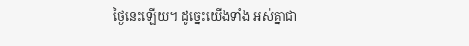ថ្ងៃនេះឡើយ។ ដូច្នេះយើងទាំង អស់គ្នាជា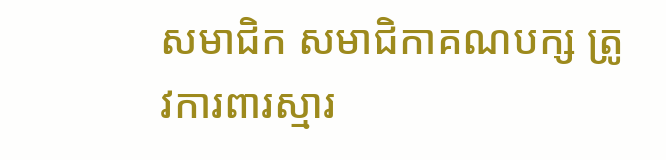សមាជិក សមាជិកាគណបក្ស ត្រូវការពារស្មារ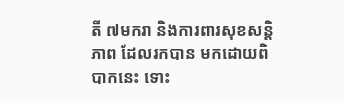តី ៧មករា និងការពារសុខសន្តិភាព ដែលរកបាន មកដោយពិបាកនេះ ទោះ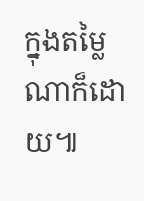ក្នុងតម្លៃណាក៏ដោយ៕